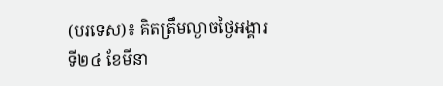(បរទេស)៖ គិតត្រឹមល្ងាចថ្ងៃអង្គារ ទី២៤ ខែមីនា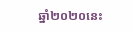ឆ្នាំ២០២០នេះ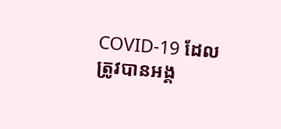COVID-19 ដែលត្រូវបានអង្គ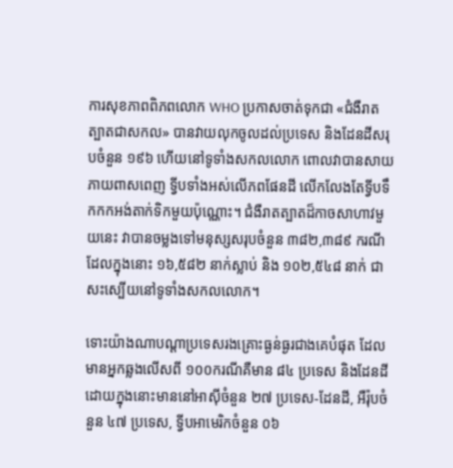ការសុខភាពពិភពលោក WHO ប្រកាសចាត់ទុកជា «ជំងឺរាតត្បាតជាសកល» បានវាយលុកចូលដល់ប្រទេស និងដែនដីសរុបចំនួន ១៩៦ ហើយនៅទូទាំងសកលលោក ពោលវាបានសាយភាយពាសពេញ ទ្វីបទាំងអស់លើភពផែនដី លើកលែងតែទ្វីបទឹកកកអង់តាក់ទិកមួយប៉ុណ្ណោះ។ ជំងឺរាតត្បាតដ៏កាចសាហាវមួយនេះ វាបានចម្លងទៅមនុស្សសរុបចំនួន ៣៨២,៣៨៩ ករណី ដែលក្នុងនោះ ១៦,៥៨២ នាក់ស្លាប់ និង ១០២,៥៤៨ នាក់ ជាសះស្បើយនៅទូទាំងសកលលោក។

ទោះយ៉ាងណាបណ្តាប្រទេសរងគ្រោះធ្ងន់ធ្ងរជាងគេបំផុត ដែលមានអ្នកឆ្លងលើសពី ១០០ករណីគឺមាន ៨៤ ប្រទេស និងដែនដី ដោយក្នុងនោះមាននៅអាស៊ីចំនួន ២៧ ប្រទេស-ដែនដី, អឺរ៉ុបចំនួន ៤៧ ប្រទេស, ទ្វីបអាមេរិកចំនួន ០៦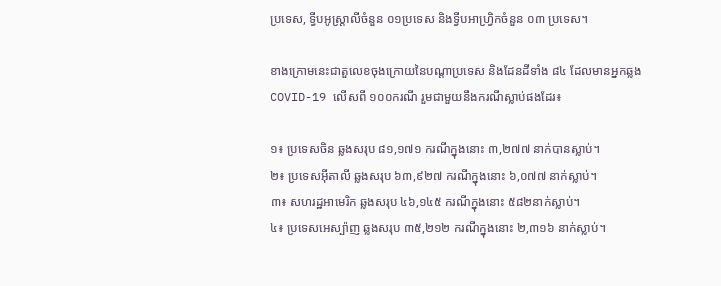ប្រទេស, ទ្វីបអូស្ត្រាលីចំនួន ០១ប្រទេស និងទ្វីបអាហ្វ្រិកចំនួន ០៣ ប្រទេស។

ខាងក្រោមនេះជាតួលេខចុងក្រោយនៃបណ្តាប្រទេស និងដែនដីទាំង ៨៤ ដែលមានអ្នកឆ្លង COVID-19 លើសពី ១០០ករណី រួមជាមួយនឹងករណីស្លាប់ផងដែរ៖

១៖ ប្រទេសចិន ឆ្លងសរុប ៨១,១៧១ ករណីក្នុងនោះ ៣,២៧៧ នាក់បានស្លាប់។
២៖ ប្រទេសអ៊ីតាលី ឆ្លងសរុប ៦៣,៩២៧ ករណីក្នុងនោះ ៦,០៧៧ នាក់ស្លាប់។
៣៖ សហរដ្ឋអាមេរិក ឆ្លងសរុប ៤៦,១៤៥ ករណីក្នុងនោះ ៥៨២នាក់ស្លាប់។
៤៖ ប្រទេសអេស្ប៉ាញ ឆ្លងសរុប ៣៥,២១២ ករណីក្នុងនោះ ២,៣១៦ នាក់ស្លាប់។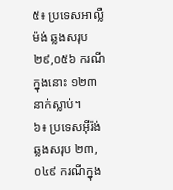៥៖ ប្រទេសអាល្លឺម៉ង់ ឆ្លងសរុប ២៩,០៥៦ ករណីក្នុងនោះ ១២៣ នាក់ស្លាប់។
៦៖ ប្រទេសអ៊ីរ៉ង់ ឆ្លងសរុប ២៣,០៤៩ ករណីក្នុង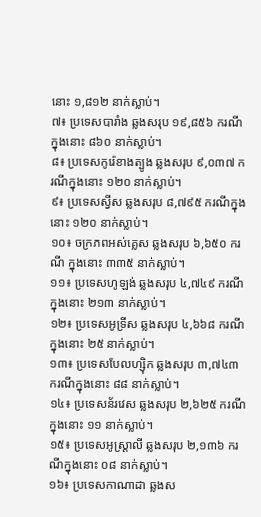នោះ ១,៨១២ នាក់ស្លាប់។
៧៖ ប្រទេសបារាំង ឆ្លងសរុប ១៩,៨៥៦ ករណីក្នុងនោះ ៨៦០ នាក់ស្លាប់។
៨៖ ប្រទេសកូរ៉េខាងត្បូង ឆ្លងសរុប ៩,០៣៧ ករណីក្នុងនោះ ១២០ នាក់ស្លាប់។
៩៖ ប្រទេសស្វីស ឆ្លងសរុប ៨,៧៩៥ ករណីក្នុងនោះ ១២០ នាក់ស្លាប់។
១០៖ ចក្រភពអស់គ្លេស ឆ្លងសរុប ៦,៦៥០ ករណី ក្នុងនោះ ៣៣៥ នាក់ស្លាប់។
១១៖ ប្រទេសហូឡង់ ឆ្លងសរុប ៤,៧៤៩ ករណីក្នុងនោះ ២១៣ នាក់ស្លាប់។
១២៖ ប្រទេសអូទ្រីស ឆ្លងសរុប ៤,៦៦៨ ករណី ក្នុងនោះ ២៥ នាក់ស្លាប់។
១៣៖ ប្រទេសបែលហ្ស៊ិក ឆ្លងសរុប ៣,៧៤៣ ករណីក្នុងនោះ ៨៨ នាក់ស្លាប់។
១៤៖ ប្រទេសន័រវេស ឆ្លងសរុប ២,៦២៥ ករណីក្នុងនោះ ១១ នាក់ស្លាប់។
១៥៖ ប្រទេសអូស្ត្រាលី ឆ្លងសរុប ២,១៣៦ ករណីក្នុងនោះ ០៨ នាក់ស្លាប់។
១៦៖ ប្រទេសកាណាដា ឆ្លងស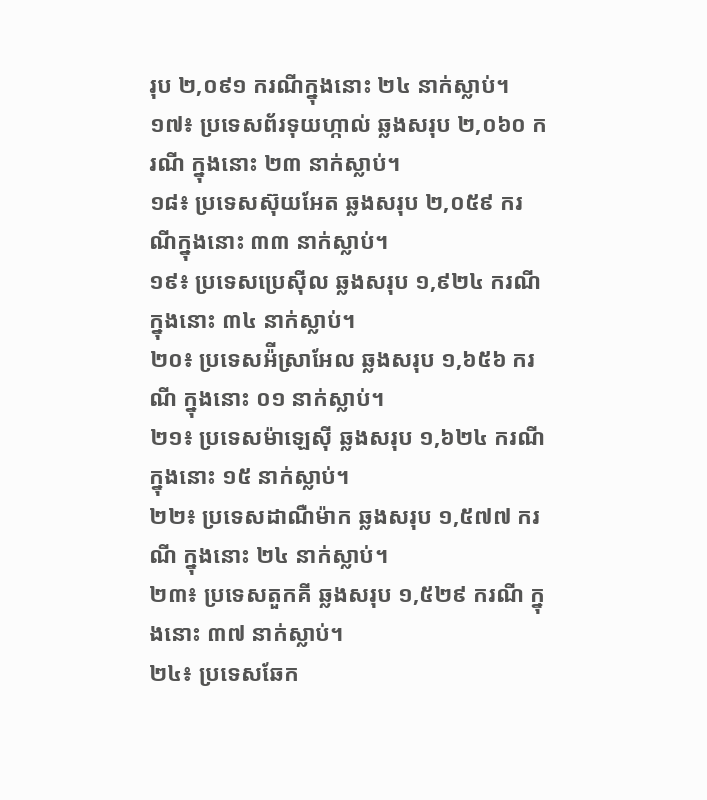រុប ២,០៩១ ករណីក្នុងនោះ ២៤ នាក់ស្លាប់។
១៧៖ ប្រទេសព័រទុយហ្កាល់ ឆ្លងសរុប ២,០៦០ ករណី ក្នុងនោះ ២៣ នាក់ស្លាប់។
១៨៖ ប្រទេសស៊ុយអែត ឆ្លងសរុប ២,០៥៩ ករណីក្នុងនោះ ៣៣ នាក់ស្លាប់។
១៩៖ ប្រទេសប្រេស៊ីល ឆ្លងសរុប ១,៩២៤ ករណី ក្នុងនោះ ៣៤ នាក់ស្លាប់។
២០៖ ប្រទេសអ៉ីស្រាអែល ឆ្លងសរុប ១,៦៥៦ ករណី ក្នុងនោះ ០១ នាក់ស្លាប់។
២១៖ ប្រទេសម៉ាឡេស៊ី ឆ្លងសរុប ១,៦២៤ ករណី ក្នុងនោះ ១៥ នាក់ស្លាប់។
២២៖ ប្រទេសដាណឺម៉ាក ឆ្លងសរុប ១,៥៧៧ ករណី ក្នុងនោះ ២៤ នាក់ស្លាប់។
២៣៖ ប្រទេសតួកគី ឆ្លងសរុប ១,៥២៩ ករណី ក្នុងនោះ ៣៧ នាក់ស្លាប់។
២៤៖ ប្រទេសឆែក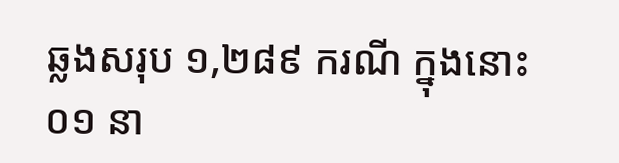ឆ្លងសរុប ១,២៨៩ ករណី ក្នុងនោះ ០១ នា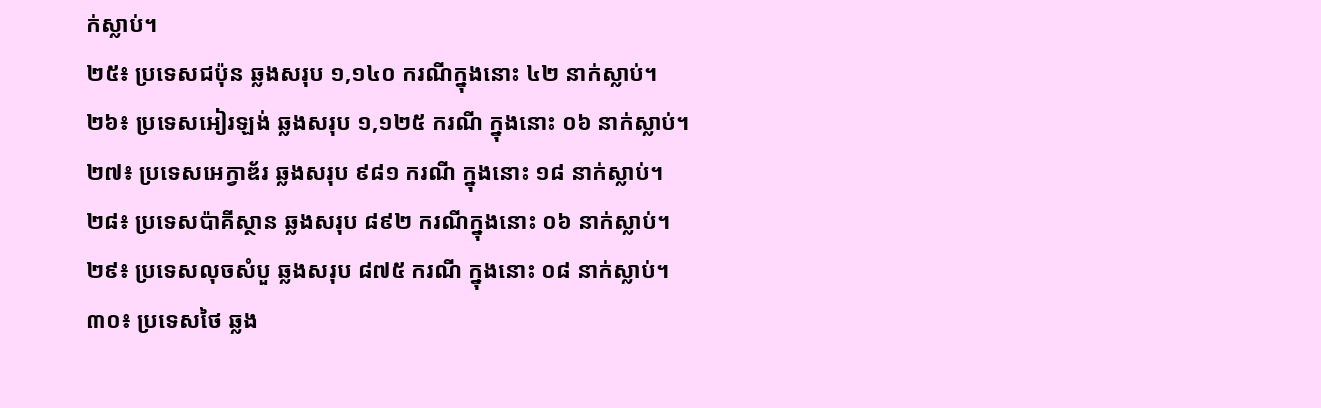ក់ស្លាប់។
២៥៖ ប្រទេសជប៉ុន ឆ្លងសរុប ១,១៤០ ករណីក្នុងនោះ ៤២ នាក់ស្លាប់។
២៦៖ ប្រទេសអៀរឡង់ ឆ្លងសរុប ១,១២៥ ករណី ក្នុងនោះ ០៦ នាក់ស្លាប់។
២៧៖ ប្រទេសអេក្វាឌ័រ ឆ្លងសរុប ៩៨១ ករណី ក្នុងនោះ ១៨ នាក់ស្លាប់។
២៨៖ ប្រទេសប៉ាគីស្ថាន ឆ្លងសរុប ៨៩២ ករណីក្នុងនោះ ០៦ នាក់ស្លាប់។
២៩៖ ប្រទេសលុចសំបួ ឆ្លងសរុប ៨៧៥ ករណី ក្នុងនោះ ០៨ នាក់ស្លាប់។
៣០៖ ប្រទេសថៃ ឆ្លង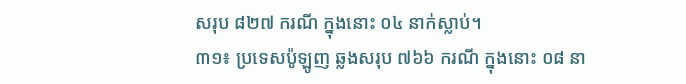សរុប ៨២៧ ករណី ក្នុងនោះ ០៤ នាក់ស្លាប់។
៣១៖ ប្រទេសប៉ូឡូញ ឆ្លងសរុប ៧៦៦ ករណី ក្នុងនោះ ០៨ នា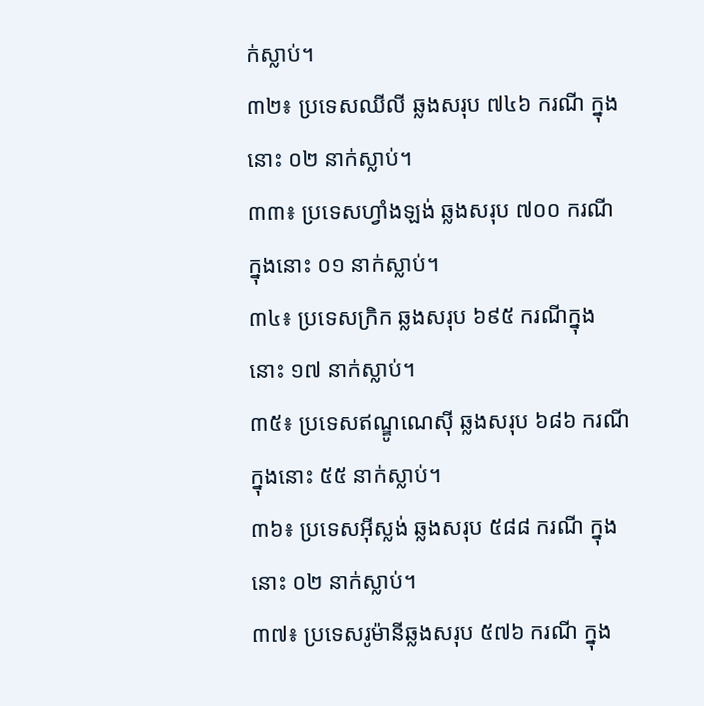ក់ស្លាប់។
៣២៖ ប្រទេសឈីលី ឆ្លងសរុប ៧៤៦ ករណី ក្នុងនោះ ០២ នាក់ស្លាប់។
៣៣៖ ប្រទេសហ្វាំងឡង់ ឆ្លងសរុប ៧០០ ករណី ក្នុងនោះ ០១ នាក់ស្លាប់។
៣៤៖ ប្រទេសក្រិក ឆ្លងសរុប ៦៩៥ ករណីក្នុងនោះ ១៧ នាក់ស្លាប់។
៣៥៖ ប្រទេសឥណ្ឌូណេស៊ី ឆ្លងសរុប ៦៨៦ ករណី ក្នុងនោះ ៥៥ នាក់ស្លាប់។
៣៦៖ ប្រទេសអ៊ីស្លង់ ឆ្លងសរុប ៥៨៨ ករណី ក្នុងនោះ ០២ នាក់ស្លាប់។
៣៧៖ ប្រទេសរូម៉ានីឆ្លងសរុប ៥៧៦ ករណី ក្នុង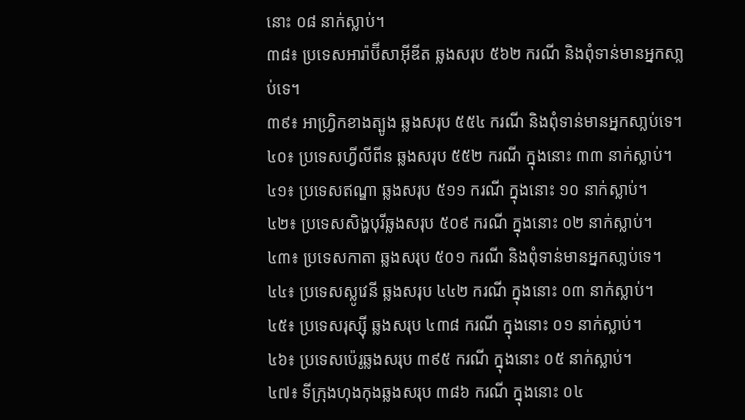នោះ ០៨ នាក់ស្លាប់។
៣៨៖ ប្រទេសអារ៉ាប៊ីសាអ៊ីឌីត ឆ្លងសរុប ៥៦២ ករណី និងពុំទាន់មានអ្នកសា្លប់ទេ។
៣៩៖ អាហ្វ្រិកខាងត្បូង ឆ្លងសរុប ៥៥៤ ករណី និងពុំទាន់មានអ្នកសា្លប់ទេ។
៤០៖ ប្រទេសហ្វីលីពីន ឆ្លងសរុប ៥៥២ ករណី ក្នុងនោះ ៣៣ នាក់ស្លាប់។
៤១៖ ប្រទេសឥណ្ឌា ឆ្លងសរុប ៥១១ ករណី ក្នុងនោះ ១០ នាក់ស្លាប់។
៤២៖ ប្រទេសសិង្ហបុរីឆ្លងសរុប ៥០៩ ករណី ក្នុងនោះ ០២ នាក់ស្លាប់។
៤៣៖ ប្រទេសកាតា ឆ្លងសរុប ៥០១ ករណី និងពុំទាន់មានអ្នកសា្លប់ទេ។
៤៤៖ ប្រទេសស្លូវេនី ឆ្លងសរុប ៤៤២ ករណី ក្នុងនោះ ០៣ នាក់ស្លាប់។
៤៥៖ ប្រទេសរុស្ស៊ី ឆ្លងសរុប ៤៣៨ ករណី ក្នុងនោះ ០១ នាក់ស្លាប់។
៤៦៖ ប្រទេសប៉េរូឆ្លងសរុប ៣៩៥ ករណី ក្នុងនោះ ០៥ នាក់ស្លាប់។
៤៧៖ ទីក្រុងហុងកុងឆ្លងសរុប ៣៨៦ ករណី ក្នុងនោះ ០៤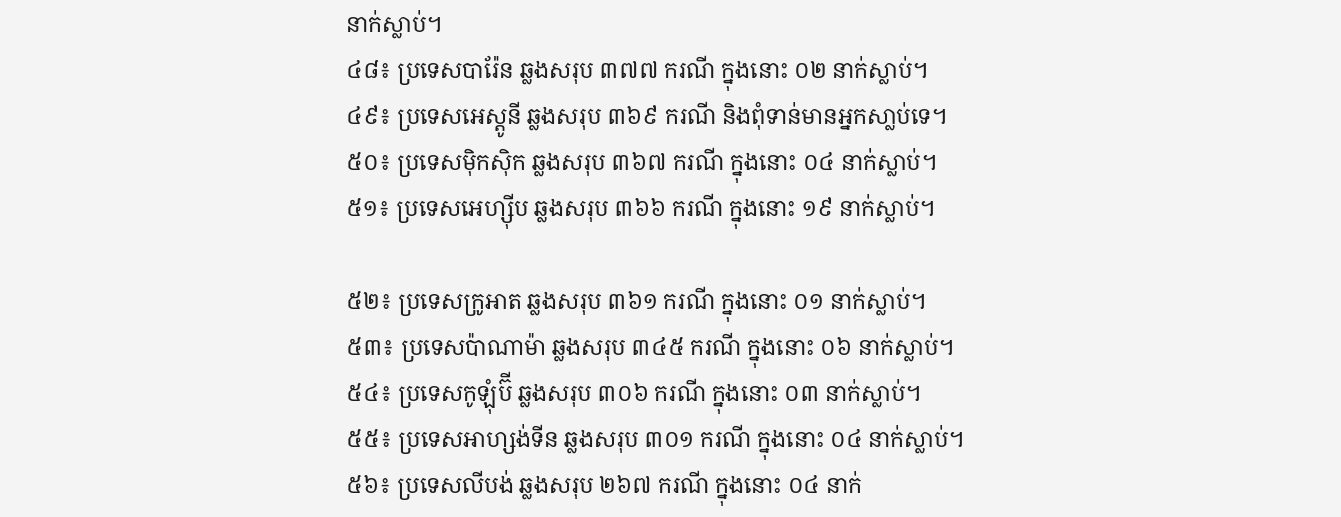នាក់ស្លាប់។
៤៨៖ ប្រទេសបារ៉ែន ឆ្លងសរុប ៣៧៧ ករណី ក្នុងនោះ ០២ នាក់ស្លាប់។
៤៩៖ ប្រទេសអេស្តូនី ឆ្លងសរុប ៣៦៩ ករណី និងពុំទាន់មានអ្នកសា្លប់ទេ។
៥០៖ ប្រទេសម៉ិកស៊ិក ឆ្លងសរុប ៣៦៧ ករណី ក្នុងនោះ ០៤ នាក់ស្លាប់។
៥១៖ ប្រទេសអេហ្ស៊ីប ឆ្លងសរុប ៣៦៦ ករណី ក្នុងនោះ ១៩ នាក់ស្លាប់។

៥២៖ ប្រទេសក្រូអាត ឆ្លងសរុប ៣៦១ ករណី ក្នុងនោះ ០១ នាក់ស្លាប់។
៥៣៖ ប្រទេសប៉ាណាម៉ា ឆ្លងសរុប ៣៤៥ ករណី ក្នុងនោះ ០៦ នាក់ស្លាប់។
៥៤៖ ប្រទេសកូឡុំប៊ី ឆ្លងសរុប ៣០៦ ករណី ក្នុងនោះ ០៣ នាក់ស្លាប់។
៥៥៖ ប្រទេសអាហ្សង់ទីន ឆ្លងសរុប ៣០១ ករណី ក្នុងនោះ ០៤ នាក់ស្លាប់។
៥៦៖ ប្រទេសលីបង់ ឆ្លងសរុប ២៦៧ ករណី ក្នុងនោះ ០៤ នាក់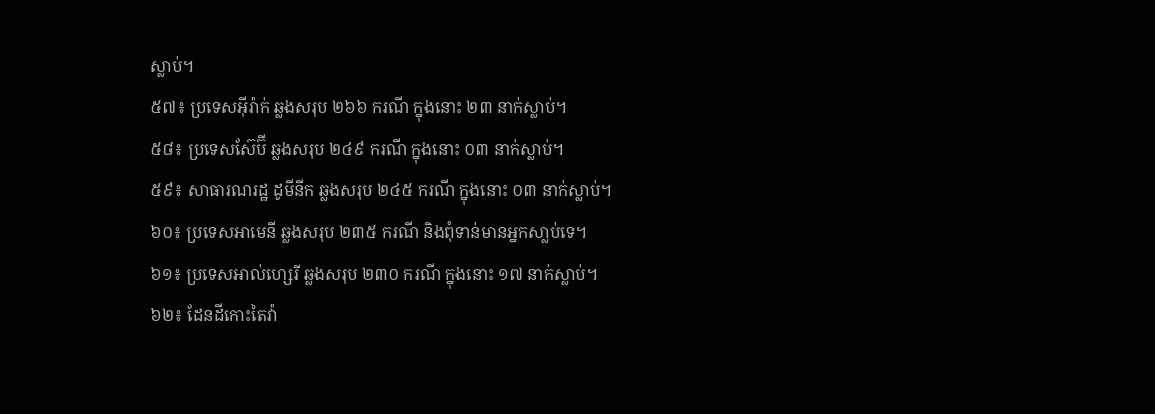ស្លាប់។
៥៧៖ ប្រទេសអ៊ីរ៉ាក់ ឆ្លងសរុប ២៦៦ ករណី ក្នុងនោះ ២៣ នាក់ស្លាប់។
៥៨៖ ប្រទេសស៊ែប៊ី ឆ្លងសរុប ២៤៩ ករណី ក្នុងនោះ ០៣ នាក់ស្លាប់។
៥៩៖ សាធារណរដ្ឋ ដូមីនីក ឆ្លងសរុប ២៤៥ ករណី ក្នុងនោះ ០៣ នាក់ស្លាប់។
៦០៖ ប្រទេសអាមេនី ឆ្លងសរុប ២៣៥ ករណី និងពុំទាន់មានអ្នកសា្លប់ទេ។
៦១៖ ប្រទេសអាល់ហ្សេរី ឆ្លងសរុប ២៣០ ករណី ក្នុងនោះ ១៧ នាក់ស្លាប់។
៦២៖ ដែនដីកោះតៃវ៉ា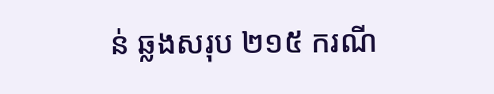ន់ ឆ្លងសរុប ២១៥ ករណី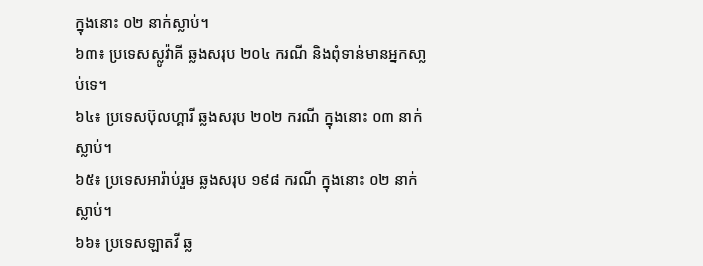ក្នុងនោះ ០២ នាក់ស្លាប់។
៦៣៖ ប្រទេសស្លូវ៉ាគី ឆ្លងសរុប ២០៤ ករណី និងពុំទាន់មានអ្នកសា្លប់ទេ។
៦៤៖ ប្រទេសប៊ុលហ្គារី ឆ្លងសរុប ២០២ ករណី ក្នុងនោះ ០៣ នាក់ស្លាប់។
៦៥៖ ប្រទេសអារ៉ាប់រួម ឆ្លងសរុប ១៩៨ ករណី ក្នុងនោះ ០២ នាក់ស្លាប់។
៦៦៖ ប្រទេសឡាតវី ឆ្ល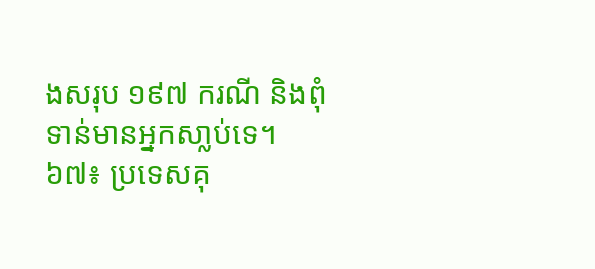ងសរុប ១៩៧ ករណី និងពុំទាន់មានអ្នកសា្លប់ទេ។
៦៧៖ ប្រទេសគុ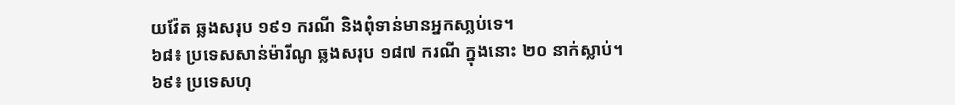យវ៉ែត ឆ្លងសរុប ១៩១ ករណី និងពុំទាន់មានអ្នកសា្លប់ទេ។
៦៨៖ ប្រទេសសាន់ម៉ារីណូ ឆ្លងសរុប ១៨៧ ករណី ក្នុងនោះ ២០ នាក់ស្លាប់។
៦៩៖ ប្រទេសហុ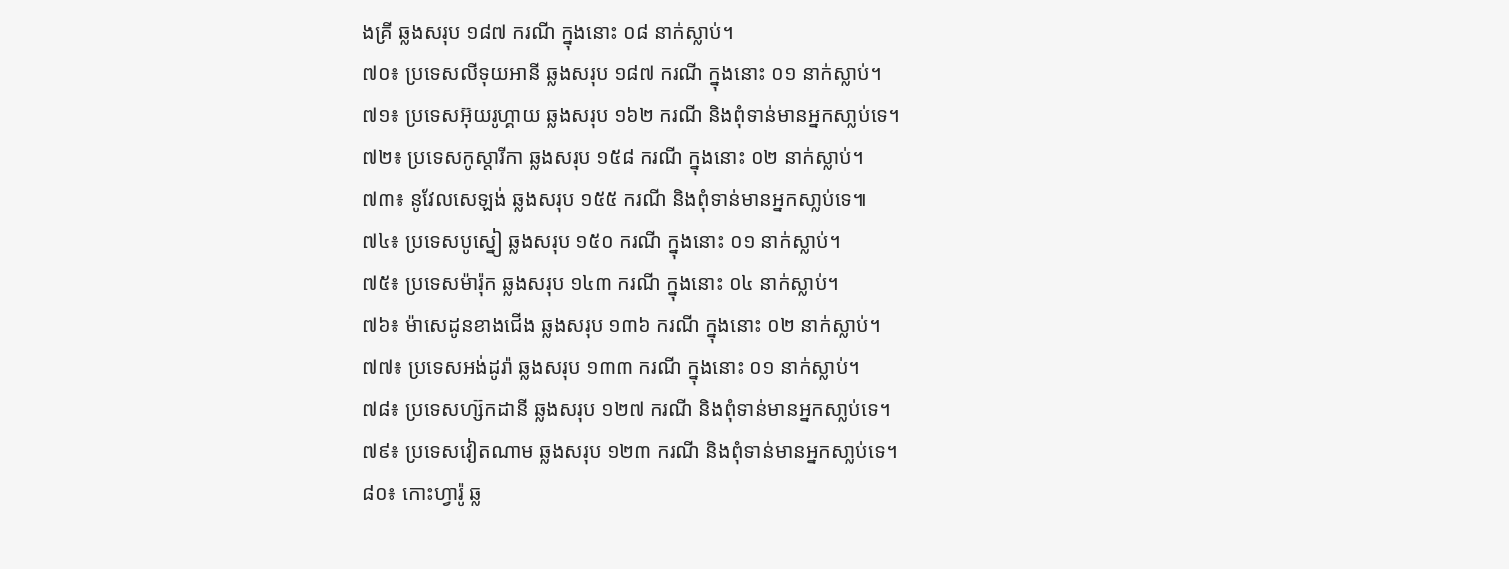ងគ្រី ឆ្លងសរុប ១៨៧ ករណី ក្នុងនោះ ០៨ នាក់ស្លាប់។
៧០៖ ប្រទេសលីទុយអានី ឆ្លងសរុប ១៨៧ ករណី ក្នុងនោះ ០១ នាក់ស្លាប់។
៧១៖ ប្រទេសអ៊ុយរូហ្គាយ ឆ្លងសរុប ១៦២ ករណី និងពុំទាន់មានអ្នកសា្លប់ទេ។
៧២៖ ប្រទេសកូស្តារីកា ឆ្លងសរុប ១៥៨ ករណី ក្នុងនោះ ០២ នាក់ស្លាប់។
៧៣៖ នូវែលសេឡង់ ឆ្លងសរុប ១៥៥ ករណី និងពុំទាន់មានអ្នកសា្លប់ទេ៕
៧៤៖ ប្រទេសបូស្នៀ ឆ្លងសរុប ១៥០ ករណី ក្នុងនោះ ០១ នាក់ស្លាប់។
៧៥៖ ប្រទេសម៉ារ៉ុក ឆ្លងសរុប ១៤៣ ករណី ក្នុងនោះ ០៤ នាក់ស្លាប់។
៧៦៖ ម៉ាសេដូនខាងជើង ឆ្លងសរុប ១៣៦ ករណី ក្នុងនោះ ០២ នាក់ស្លាប់។
៧៧៖ ប្រទេសអង់ដូរ៉ា ឆ្លងសរុប ១៣៣ ករណី ក្នុងនោះ ០១ នាក់ស្លាប់។
៧៨៖ ប្រទេសហ្ស៊កដានី ឆ្លងសរុប ១២៧ ករណី និងពុំទាន់មានអ្នកសា្លប់ទេ។
៧៩៖ ប្រទេសវៀតណាម ឆ្លងសរុប ១២៣ ករណី និងពុំទាន់មានអ្នកសា្លប់ទេ។
៨០៖ កោះហ្វារ៉ូ ឆ្ល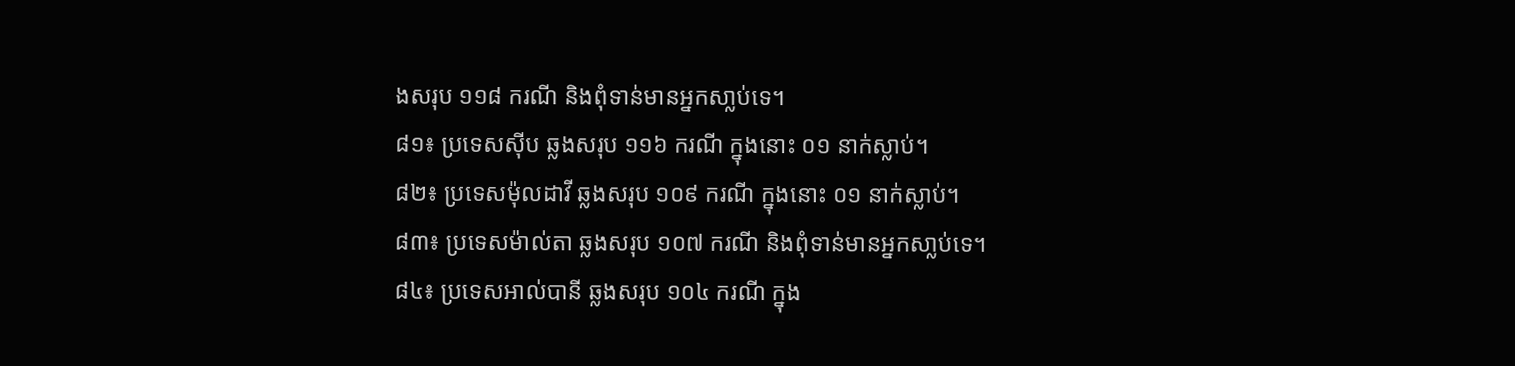ងសរុប ១១៨ ករណី និងពុំទាន់មានអ្នកសា្លប់ទេ។
៨១៖ ប្រទេសស៊ីប ឆ្លងសរុប ១១៦ ករណី ក្នុងនោះ ០១ នាក់ស្លាប់។
៨២៖ ប្រទេសម៉ុលដាវី ឆ្លងសរុប ១០៩ ករណី ក្នុងនោះ ០១ នាក់ស្លាប់។
៨៣៖ ប្រទេសម៉ាល់តា ឆ្លងសរុប ១០៧ ករណី និងពុំទាន់មានអ្នកសា្លប់ទេ។
៨៤៖ ប្រទេសអាល់បានី ឆ្លងសរុប ១០៤ ករណី ក្នុង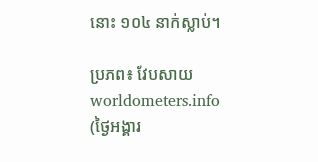នោះ ១០៤ នាក់ស្លាប់។

ប្រភព៖ វែបសាយ worldometers.info (ថ្ងៃអង្គារ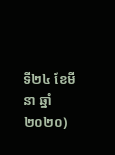ទី២៤ ខែមីនា ឆ្នាំ២០២០)